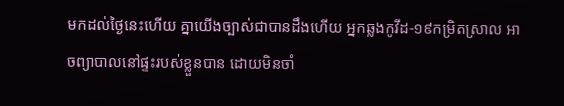មកដល់ថ្ងៃនេះហើយ គ្នាយើងច្បាស់ជាបានដឹងហើយ អ្នកឆ្លងកូវីដ-១៩កម្រិតស្រាល អាចព្យាបាលនៅផ្ទះរបស់ខ្លួនបាន ដោយមិនចាំ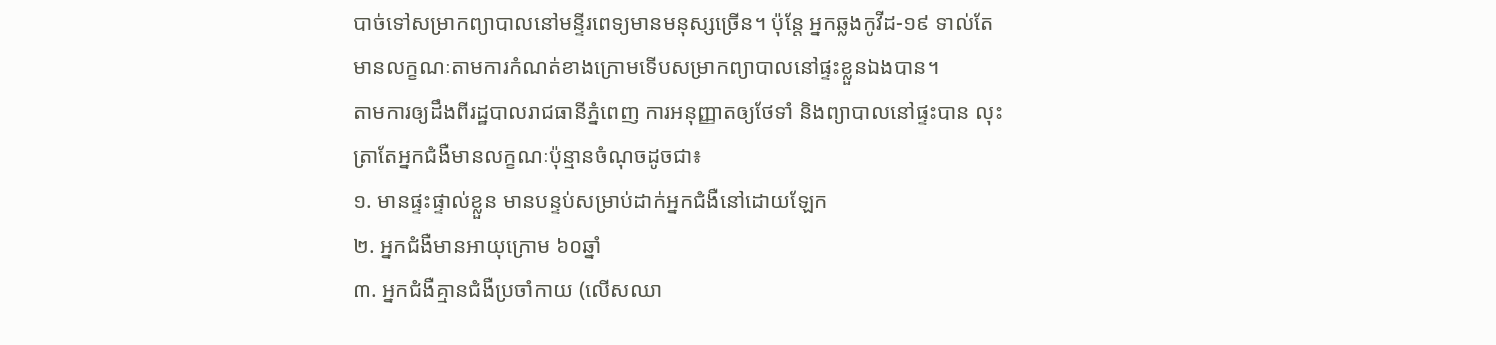បាច់ទៅសម្រាកព្យាបាលនៅមន្ទីរពេទ្យមានមនុស្សច្រើន។ ប៉ុន្តែ អ្នកឆ្លងកូវីដ-១៩ ទាល់តែមានលក្ខណៈតាមការកំណត់ខាងក្រោមទើបសម្រាកព្យាបាលនៅផ្ទះខ្លួនឯងបាន។
តាមការឲ្យដឹងពីរដ្ឋបាលរាជធានីភ្នំពេញ ការអនុញ្ញាតឲ្យថែទាំ និងព្យាបាលនៅផ្ទះបាន លុះត្រាតែអ្នកជំងឺមានលក្ខណៈប៉ុន្មានចំណុចដូចជា៖
១. មានផ្ទះផ្ទាល់ខ្លួន មានបន្ទប់សម្រាប់ដាក់អ្នកជំងឺនៅដោយឡែក
២. អ្នកជំងឺមានអាយុក្រោម ៦០ឆ្នាំ
៣. អ្នកជំងឺគ្មានជំងឺប្រចាំកាយ (លើសឈា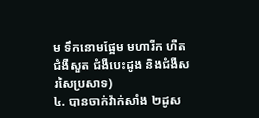ម ទឹកនោមផ្អែម មហារីក ហឺត ជំងឺសួត ជំងឺបេះដូង និងជំងឺសរសៃប្រសាទ)
៤. បានចាក់វ៉ាក់សាំង ២ដូស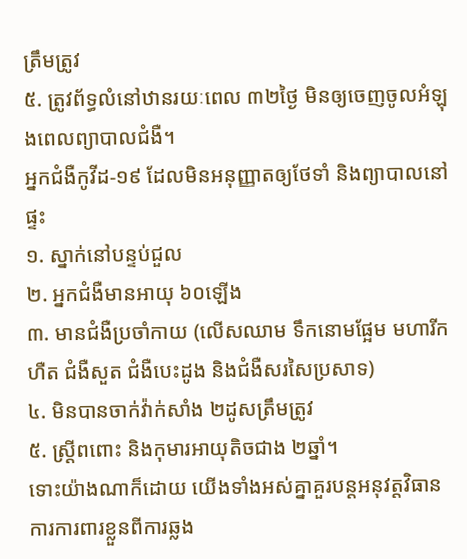ត្រឹមត្រូវ
៥. ត្រូវព័ទ្ធលំនៅឋានរយៈពេល ៣២ថ្ងៃ មិនឲ្យចេញចូលអំឡុងពេលព្យាបាលជំងឺ។
អ្នកជំងឺកូវីដ-១៩ ដែលមិនអនុញ្ញាតឲ្យថែទាំ និងព្យាបាលនៅផ្ទះ
១. ស្នាក់នៅបន្ទប់ជួល
២. អ្នកជំងឺមានអាយុ ៦០ឡើង
៣. មានជំងឺប្រចាំកាយ (លើសឈាម ទឹកនោមផ្អែម មហារីក ហឺត ជំងឺសួត ជំងឺបេះដូង និងជំងឺសរសៃប្រសាទ)
៤. មិនបានចាក់វ៉ាក់សាំង ២ដូសត្រឹមត្រូវ
៥. ស្ត្រីពពោះ និងកុមារអាយុតិចជាង ២ឆ្នាំ។
ទោះយ៉ាងណាក៏ដោយ យើងទាំងអស់គ្នាគួរបន្តអនុវត្តវិធានការការពារខ្លួនពីការឆ្លង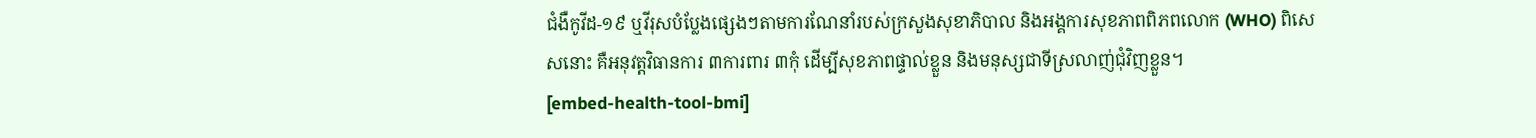ជំងឺកូវីដ-១៩ ឬវីរុសបំប្លែងផ្សេងៗតាមការណែនាំរបស់ក្រសួងសុខាភិបាល និងអង្គការសុខភាពពិភពលោក (WHO) ពិសេសនោះ គឺអនុវត្តវិធានការ ៣ការពារ ៣កុំ ដើម្បីសុខភាពផ្ទាល់ខ្លួន និងមនុស្សជាទីស្រលាញ់ជុំវិញខ្លួន។
[embed-health-tool-bmi]